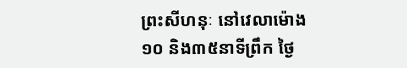ព្រះសីហនុៈ នៅវេលាម៉ោង១០ និង៣៥នាទីព្រឹក ថ្ងៃ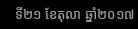ទី២១ ខែតុលា ឆ្នាំ២០១៧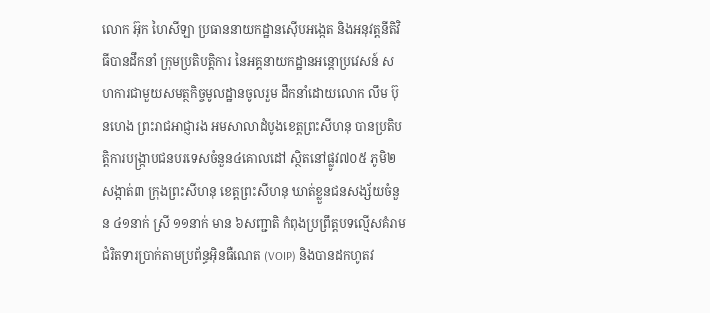លោក អ៊ុក ហៃសីឡា ប្រធាននាយកដ្ឋានស៊ើបអង្កេត និងអនុវត្តនីតិវិធីបានដឹកនាំ ក្រុមប្រតិបត្តិការ នៃអគ្គនាយកដ្ឋានអន្តោប្រវេសន៍ សហការជាមួយសមត្ថកិច្ចមូលដ្ឋានចូលរួម ដឹកនាំដោយលោក លឹម ប៊ុនហេង ព្រះរាជអាជ្ញារង អមសាលាដំបូងខេត្តព្រះសីហនុ បានប្រតិបត្តិការបង្ក្រាបជនបរទេសចំនួន៤គោលដៅ ស្ថិតនៅផ្លូវ៧០៥ ភូមិ២ សង្កាត់៣ ក្រុងព្រះសីហនុ ខេត្តព្រះសីហនុ ឃាត់ខ្លួនជនសង្ស័យចំនួន ៤១នាក់ ស្រី ១១នាក់ មាន ៦សញ្ជាតិ កំពុងប្រព្រឹត្តបទល្មើសគំរាមជំរិតទារប្រាក់តាមប្រព័ន្ធអ៊ិនធឺណេត (VOIP) និងបានដកហូតវ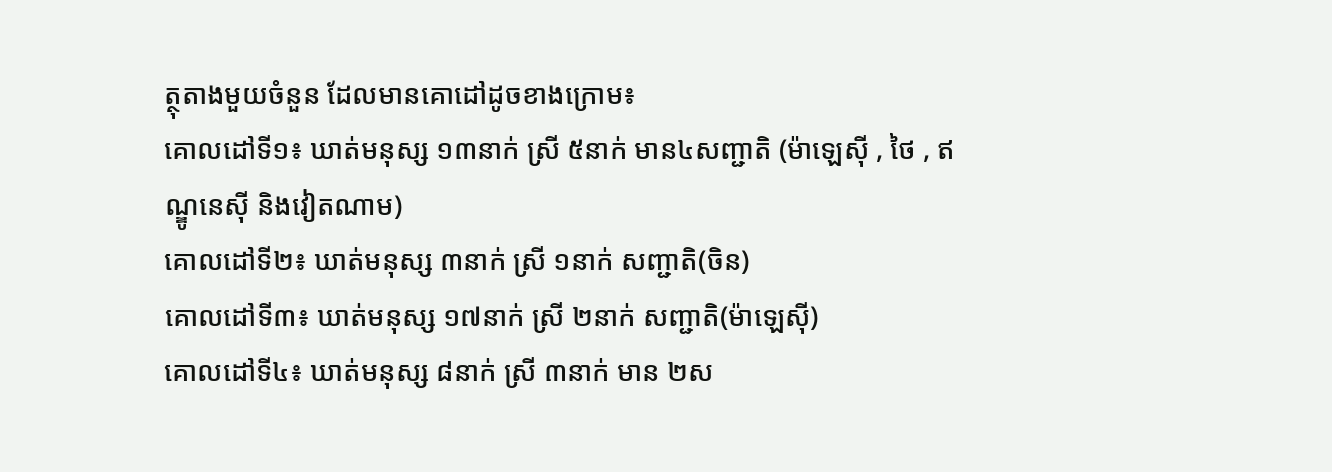ត្ថុតាងមួយចំនួន ដែលមានគោដៅដូចខាងក្រោម៖
គោលដៅទី១៖ ឃាត់មនុស្ស ១៣នាក់ ស្រី ៥នាក់ មាន៤សញ្ជាតិ (ម៉ាឡេស៊ី , ថៃ , ឥណ្ឌូនេស៊ី និងវៀតណាម)
គោលដៅទី២៖ ឃាត់មនុស្ស ៣នាក់ ស្រី ១នាក់ សញ្ជាតិ(ចិន)
គោលដៅទី៣៖ ឃាត់មនុស្ស ១៧នាក់ ស្រី ២នាក់ សញ្ជាតិ(ម៉ាឡេស៊ី)
គោលដៅទី៤៖ ឃាត់មនុស្ស ៨នាក់ ស្រី ៣នាក់ មាន ២ស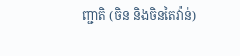ញ្ជាតិ (ចិន និងចិនតៃវ៉ាន់)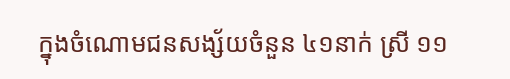ក្នុងចំណោមជនសង្ស័យចំនួន ៤១នាក់ ស្រី ១១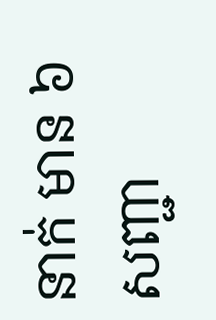នាក់ មាន ៦សញ្ជា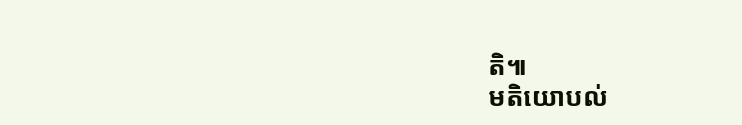តិ៕
មតិយោបល់